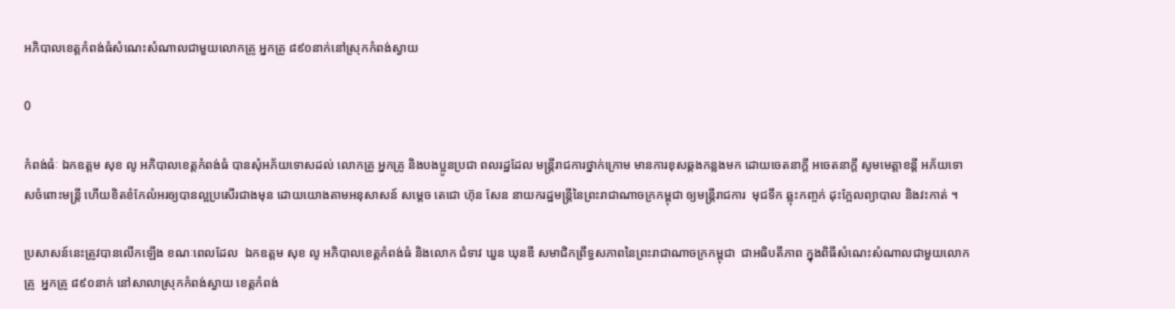អភិបាលខេត្តកំពង់ធំសំណេះសំណាលជាមួយលោកគ្រូ អ្នកគ្រូ ៨៩០នាក់នៅស្រុកកំពង់ស្វាយ

0

កំពង់ធំៈ ឯកឧត្តម សុខ លូ អភិបាលខេត្តកំពង់ធំ បានសុំអភ័យទោសដល់ លោកគ្រូ អ្នកគ្រូ និងបងប្អូនប្រជា ពលរដ្ឋដែល មន្រ្តីរាជការថ្នាក់ក្រោម មានការខុសឆ្គងកន្លងមក ដោយចេតនាក្តី អចេតនាក្តី សូមមេត្តាខន្តី អភ័យទោសចំពោះមន្រ្តី ហើយខិតខំកែលំអរឲ្យបានល្អប្រសើរជាងមុន ដោយយោងតាមអនុសាសន៍ សម្តេច តេជោ ហ៊ុន សែន នាយករដ្ឋមន្រ្តីនៃព្រះរាជាណាចក្រកម្ពុជា ឲ្យមន្រ្តីរាជការ  មុជទឹក ឆ្លុះកញ្ចក់ ដុះក្អែលព្យាបាល និងវះកាត់ ។

ប្រសាសន៍នេះត្រូវបានលើកឡើង ខណៈពេលដែល  ឯកឧត្តម សុខ លូ អភិបាលខេត្តកំពង់ធំ និងលោក ជំទាវ ឃួន ឃុនឌី សមាជិកព្រឹទ្ធសភាពនៃព្រះរាជាណាចក្រកម្ពុជា  ជាអធិបតីភាព ក្នុងពិធីសំណេះសំណាលជាមួយលោកគ្រូ  អ្នកគ្រូ ៨៩០នាក់ នៅសាលាស្រុកកំពង់ស្វាយ ខេត្តកំពង់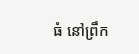ធំ នៅព្រឹក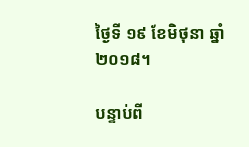ថ្ងៃទី ១៩ ខែមិថុនា ឆ្នាំ ២០១៨។

បន្ទាប់ពី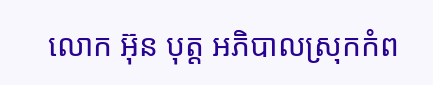លោក អ៊ុន បុត្ត អភិបាលស្រុកកំព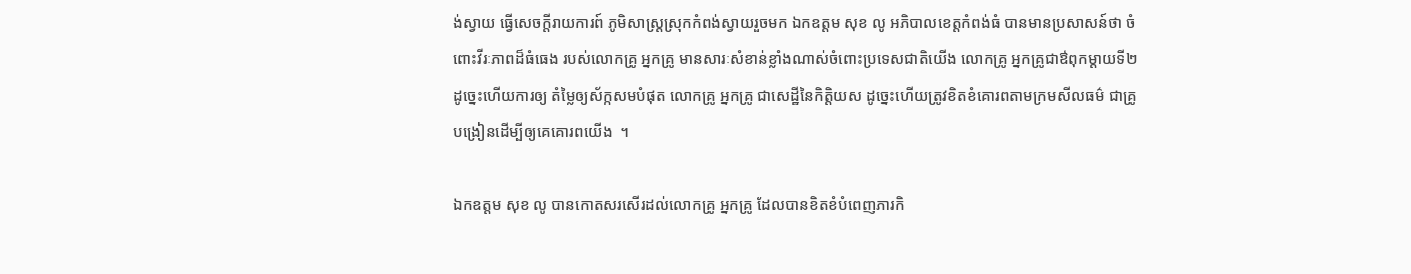ង់ស្វាយ ធ្វើសេចក្តីរាយការព៍ ភូមិសាស្រ្តស្រុកកំពង់ស្វាយរួចមក ឯកឧត្តម សុខ លូ អភិបាលខេត្តកំពង់ធំ បានមានប្រសាសន៍ថា ចំពោះវីរៈភាពដ៏ធំធេង របស់លោកគ្រូ អ្នកគ្រូ មានសារៈសំខាន់ខ្លាំងណាស់ចំពោះប្រទេសជាតិយើង លោកគ្រូ អ្នកគ្រូជាឳពុកម្តាយទី២ ដូច្នេះហើយការឲ្យ តំម្លៃឲ្យស័ក្កសមបំផុត លោកគ្រូ អ្នកគ្រូ ជាសេដ្ឋីនៃកិត្តិយស ដូច្នេះហើយត្រូវខិតខំគោរពតាមក្រមសីលធម៌ ជាគ្រូបង្រៀនដើម្បីឲ្យគេគោរពយើង  ។

ឯកឧត្តម សុខ លូ បានកោតសរសើរដល់លោកគ្រូ អ្នកគ្រូ ដែលបានខិតខំបំពេញភារកិ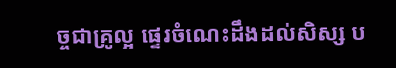ច្ចជាគ្រូល្អ ផ្ទេរចំណេះដឹងដល់សិស្ស ប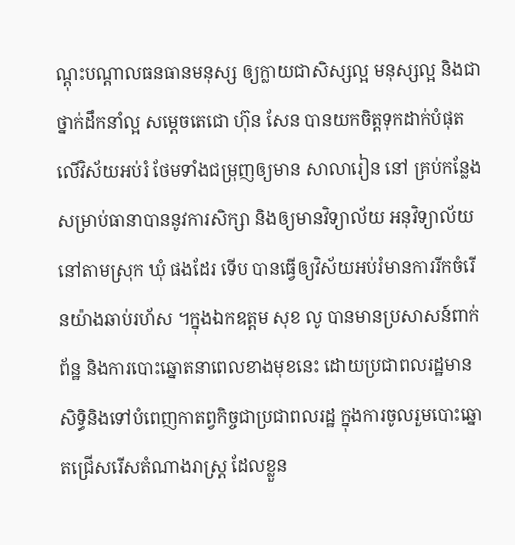ណ្តុះបណ្តាលធនធានមនុស្ស ឲ្យក្លាយជាសិស្សល្អ មនុស្សល្អ និងជាថ្នាក់ដឹកនាំល្អ សម្តេចតេជោ ហ៊ុន សែន បានយកចិត្តទុកដាក់បំផុតលើវិស័យអប់រំ ថែមទាំងជម្រុញឲ្យមាន សាលារៀន នៅ គ្រប់កន្លែងសម្រាប់ធានាបាននូវការសិក្សា និងឲ្យមានវិទ្យាល័យ អនុវិទ្យាល័យនៅតាមស្រុក ឃុំ ផងដែរ ទើប បានធ្វើឲ្យវិស័យអប់រំមានការរីកចំរើនយ៉ាងឆាប់រហ័ស ។ក្នុងឯកឧត្តម សុខ លូ បានមានប្រសាសន៍ពាក់ព័ន្ឋ និងការបោះឆ្នោតនាពេលខាងមុខនេះ ដោយប្រជាពលរដ្ឋមានសិទ្ធិនិងទៅបំពេញកាតព្វកិច្ចជាប្រជាពលរដ្ឋ ក្នុងការចូលរួមបោះឆ្នោតជ្រើសរើសតំណាងរាស្រ្ត ដែលខ្លួន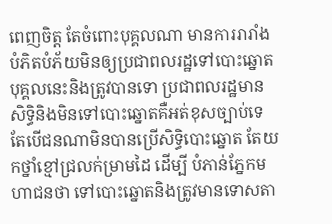ពេញចិត្ត តែចំពោះបុគ្គលណា មានការរារាំង បំភិតបំភ័យមិនឲ្យប្រជាពលរដ្ឋទៅបោះឆ្នោតបុគ្គលនេះនិងត្រូវបានទោ ប្រជាពលរដ្ឋមានសិទ្ធិនិងមិនទៅបោះឆ្នោតគឺអត់ខុសច្បាប់ទេ តែបើជនណាមិនបានប្រើសិទ្ធិបោះឆ្នោត តែយកថ្នាំខ្មៅជ្រលក់ម្រាមដៃ ដើម្បី បំភាន់ភ្នែកមហាជនថា ទៅបោះឆ្នោតនិងត្រូវមានទោសតា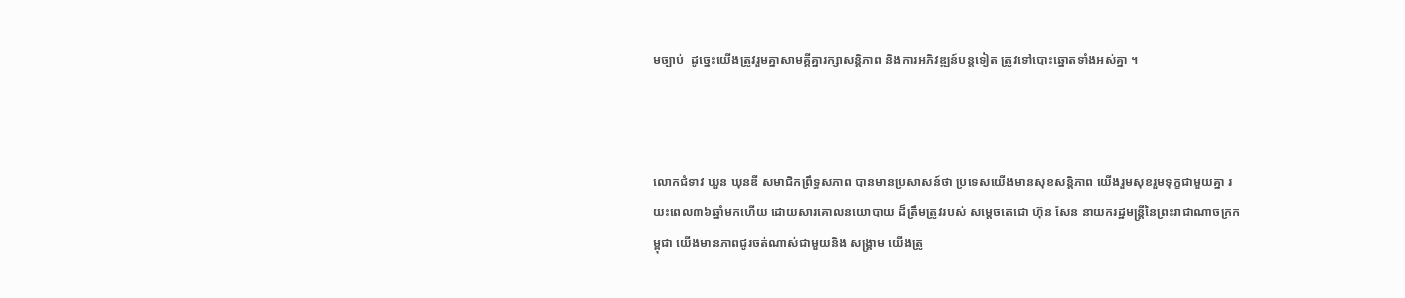មច្បាប់  ដូច្នេះយើងត្រូវរួមគ្នាសាមគ្គីគ្នារក្សាសន្តិភាព និងការអភិវឌ្ឍន៍បន្តទៀត ត្រូវទៅបោះឆ្នោតទាំងអស់គ្នា ។



លោកជំទាវ ឃួន ឃុនឌី សមាជិកព្រឹទ្ធសភាព បានមានប្រសាសន៍ថា ប្រទេសយើងមានសុខសន្តិភាព យើងរួមសុខរួមទុក្ខជាមួយគ្នា រយះពេល៣៦ឆ្នាំមកហើយ ដោយសារគោលនយោបាយ ដ៏ត្រឹមត្រូវរបស់ សម្តេចតេជោ ហ៊ុន សែន នាយករដ្ឋមន្រ្តីនៃព្រះរាជាណាចក្រកម្ពុជា យើងមានភាពជូរចត់ណាស់ជាមួយនិង សង្រ្គាម យើងត្រូ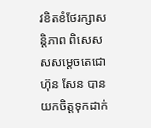វខិតខំថែរក្សាសន្តិភាព ពិសេសសសម្តេចតេជោ ហ៊ុន សែន បានយកចិត្តទុកដាក់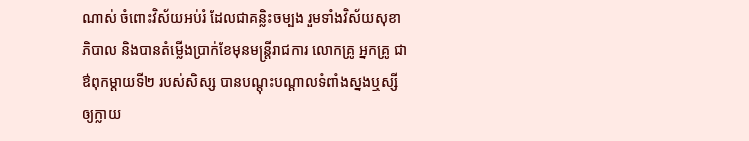ណាស់ ចំពោះវិស័យអប់រំ ដែលជាគន្លិះចម្បង រួមទាំងវិស័យសុខាភិបាល និងបានតំម្លើងប្រាក់ខែមុនមន្រ្តីរាជការ លោកគ្រូ អ្នកគ្រូ ជាឳពុកម្តាយទី២ របស់សិស្ស បានបណ្តុះបណ្តាលទំពាំងស្នងឬស្សី ឲ្យក្លាយ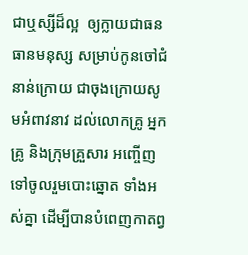ជាឬស្សីដ៏ល្អ  ឲ្យក្លាយជាធនធានមនុស្ស សម្រាប់កូនចៅជំនាន់ក្រោយ ជាចុងក្រោយសូមអំពាវនាវ ដល់លោកគ្រូ អ្នកគ្រូ និងក្រុមគ្រួសារ អញ្ចើញទៅចូលរួមបោះឆ្នោត ទាំងអស់គ្នា ដើម្បីបានបំពេញកាតព្វ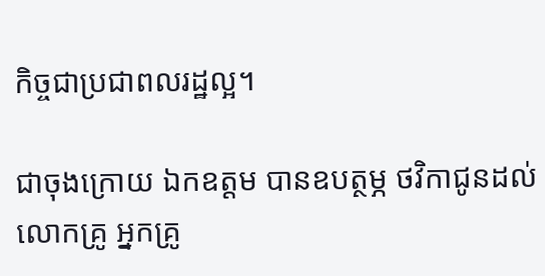កិច្ចជាប្រជាពលរដ្ឋល្អ។

ជាចុងក្រោយ ឯកឧត្តម បានឧបត្ថម្ភ ថវិកាជូនដល់លោកគ្រូ អ្នកគ្រូ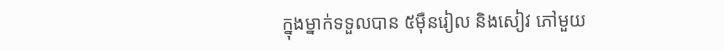ក្នុងម្នាក់ទទួលបាន ៥ម៉ឺនរៀល និងសៀវ ភៅមួយ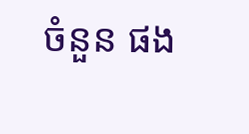ចំនួន ផង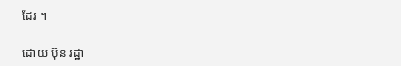ដែរ ។

ដោយ ប៊ុន រដ្ឋា